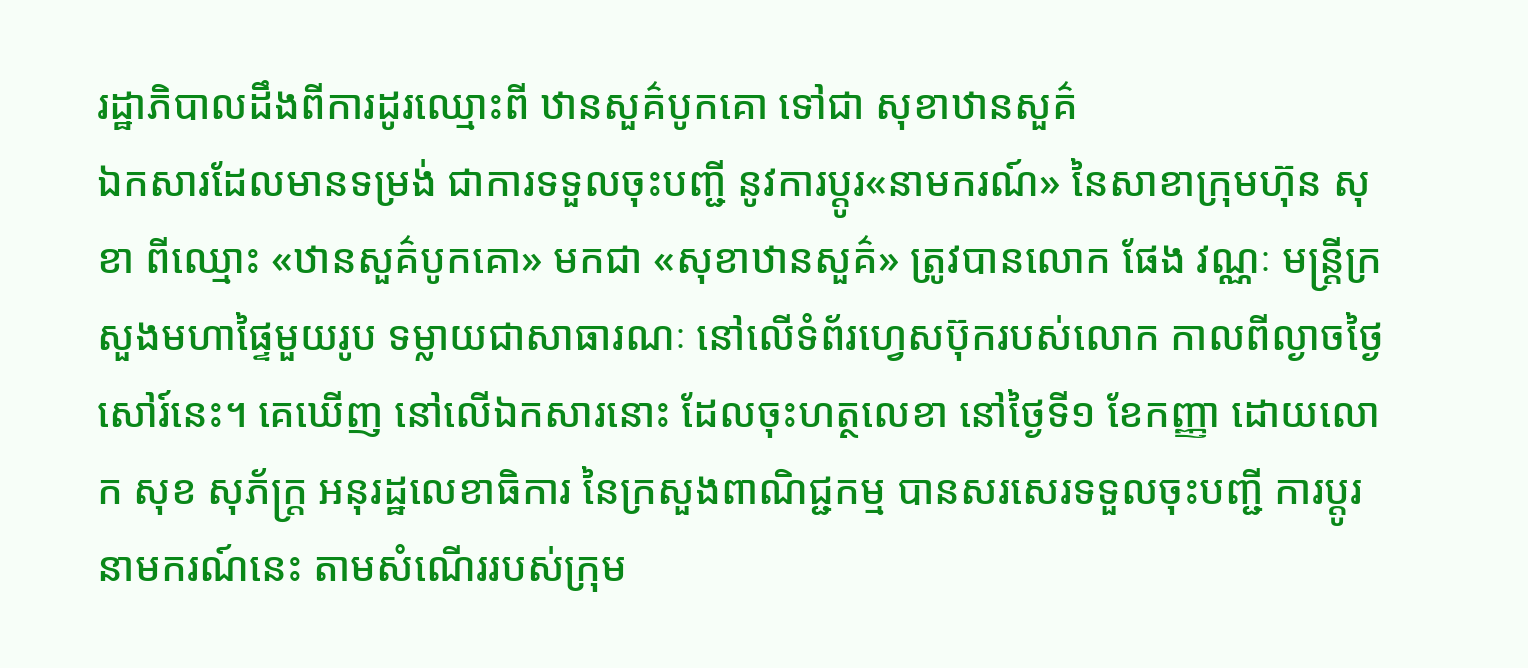រដ្ឋាភិបាលដឹងពីការដូរឈ្មោះពី ឋានសួគ៌បូកគោ ទៅជា សុខាឋានសួគ៌
ឯកសារដែលមានទម្រង់ ជាការទទួលចុះបញ្ជី នូវការប្ដូរ«នាមករណ៍» នៃសាខាក្រុមហ៊ុន សុខា ពីឈ្មោះ «ឋានសួគ៌បូកគោ» មកជា «សុខាឋានសួគ៌» ត្រូវបានលោក ផែង វណ្ណៈ មន្ត្រីក្រសួងមហាផ្ទៃមួយរូប ទម្លាយជាសាធារណៈ នៅលើទំព័រហ្វេសប៊ុករបស់លោក កាលពីល្ងាចថ្ងៃសៅរ៍នេះ។ គេឃើញ នៅលើឯកសារនោះ ដែលចុះហត្ថលេខា នៅថ្ងៃទី១ ខែកញ្ញា ដោយលោក សុខ សុភ័ក្ត្រ អនុរដ្ឋលេខាធិការ នៃក្រសួងពាណិជ្ជកម្ម បានសរសេរទទួលចុះបញ្ជី ការប្ដូរនាមករណ៍នេះ តាមសំណើររបស់ក្រុម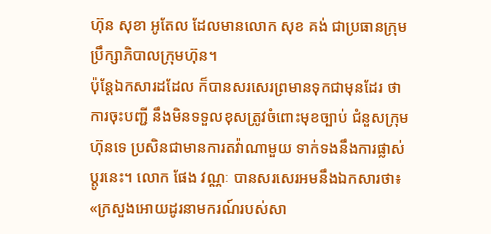ហ៊ុន សុខា អូតែល ដែលមានលោក សុខ គង់ ជាប្រធានក្រុមប្រឹក្សាភិបាលក្រុមហ៊ុន។
ប៉ុន្តែឯកសារដដែល ក៏បានសរសេរព្រមានទុកជាមុនដែរ ថាការចុះបញ្ជី នឹងមិនទទួលខុសត្រូវចំពោះមុខច្បាប់ ជំនួសក្រុមហ៊ុនទេ ប្រសិនជាមានការតវ៉ាណាមួយ ទាក់ទងនឹងការផ្លាស់ប្ដូរនេះ។ លោក ផែង វណ្ណៈ បានសរសេរអមនឹងឯកសារថា៖ «ក្រសួងអោយដូរនាមករណ៍របស់សា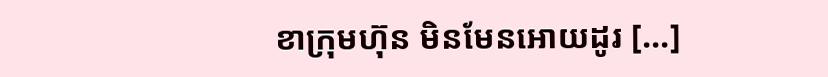ខាក្រុមហ៊ុន មិនមែនអោយដូរ [...]